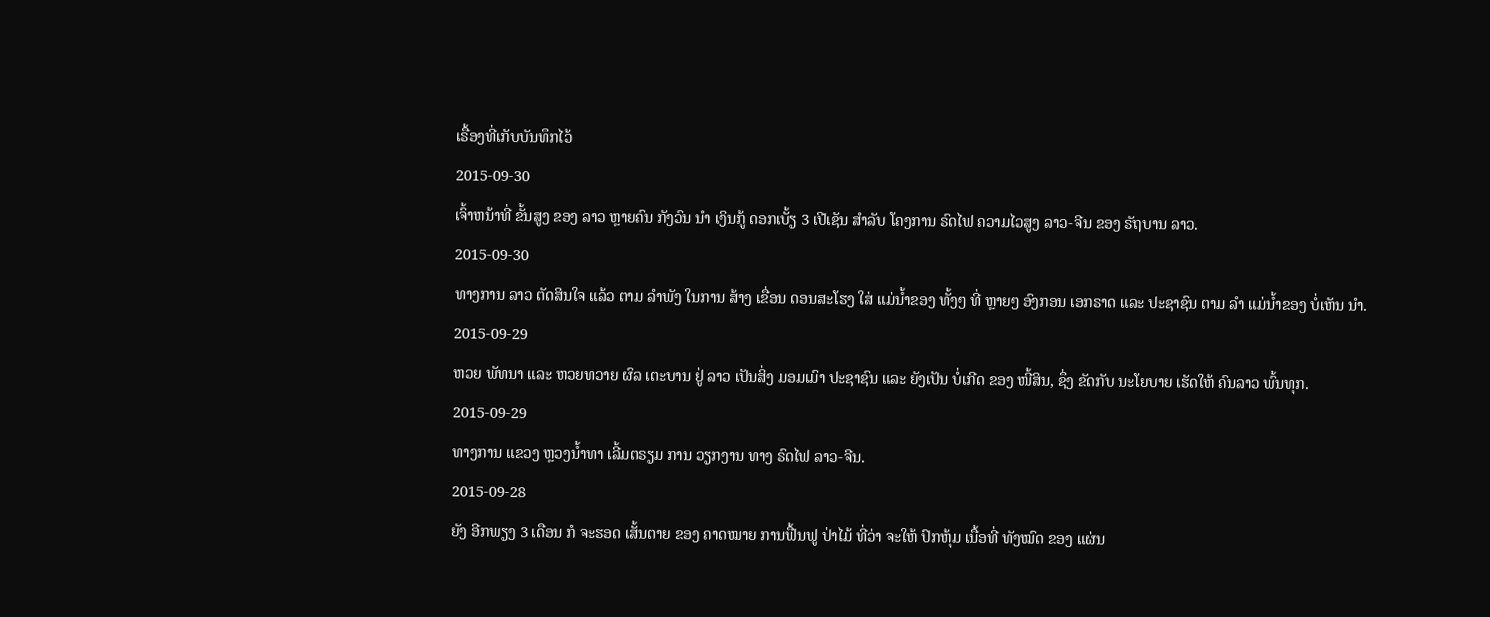ເຣື້ອງທີ່ເກັບບັນທຶກໄວ້
2015-09-30
ເຈົ້າຫນ້າທີ່ ຂັ້ນສູງ ຂອງ ລາວ ຫຼາຍຄົນ ກັງວົນ ນໍາ ເງິນກູ້ ດອກເບັ້ຽ 3 ເປີເຊັນ ສໍາລັບ ໂຄງການ ຣົດໄຟ ຄວາມໄວສູງ ລາວ-ຈີນ ຂອງ ຣັຖບານ ລາວ.
2015-09-30
ທາງການ ລາວ ຕັດສິນໃຈ ແລ້ວ ຕາມ ລໍາພັງ ໃນການ ສ້າງ ເຂື່ອນ ດອນສະໂຮງ ໃສ່ ແມ່ນ້ຳຂອງ ທັ້ງໆ ທີ່ ຫຼາຍໆ ອົງກອນ ເອກຣາດ ແລະ ປະຊາຊົນ ຕາມ ລຳ ແມ່ນ້ຳຂອງ ບໍ່ເຫັນ ນໍາ.
2015-09-29
ຫວຍ ພັທນາ ແລະ ຫວຍທວາຍ ຜົລ ເຕະບານ ຢູ່ ລາວ ເປັນສິ່ງ ມອມເມົາ ປະຊາຊົນ ແລະ ຍັງເປັນ ບໍ່ເກີດ ຂອງ ໜີ້ສິນ, ຊຶ່ງ ຂັດກັບ ນະໂຍບາຍ ເຮັດໃຫ້ ຄົນລາວ ພົ້ນທຸກ.
2015-09-29
ທາງການ ແຂວງ ຫຼວງນໍ້າທາ ເລີ້ມຕຣຽມ ການ ວຽກງານ ທາງ ຣົດໄຟ ລາວ-ຈີນ.
2015-09-28
ຍັງ ອີກພຽງ 3 ເດືອນ ກໍ ຈະຮອດ ເສັ້ນຕາຍ ຂອງ ຄາດໝາຍ ການຟື້ນຟູ ປ່າໄມ້ ທີ່ວ່າ ຈະໃຫ້ ປົກຫຸ້ມ ເນື້ອທີ່ ທັງໝົດ ຂອງ ແຜ່ນ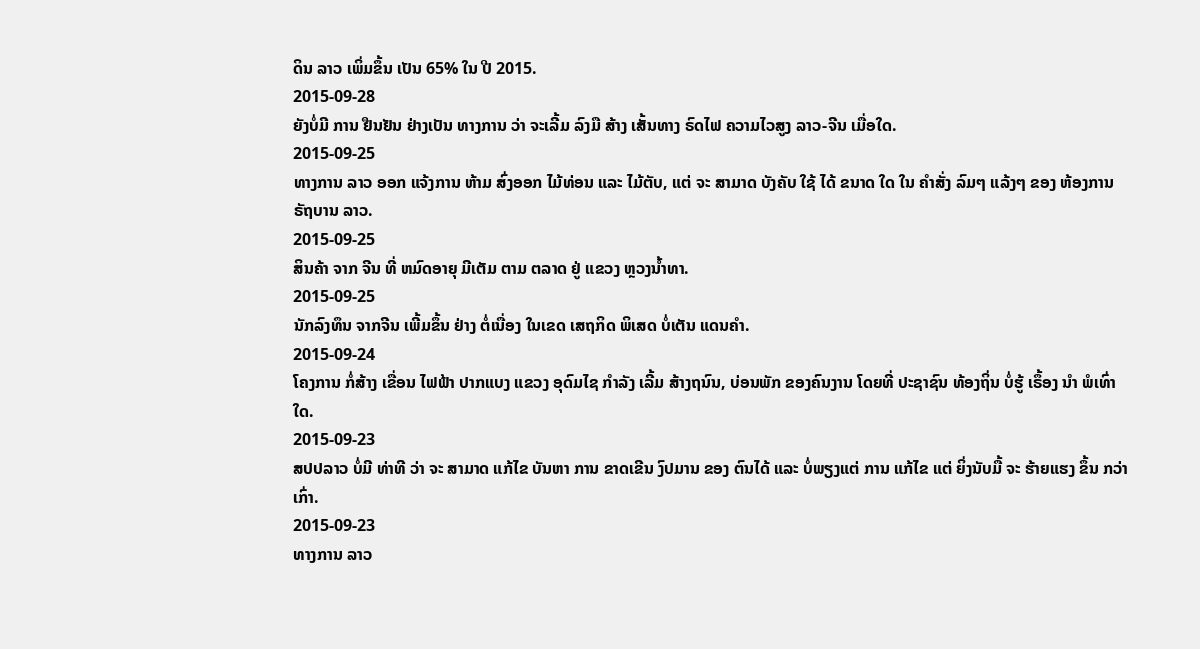ດິນ ລາວ ເພິ່ມຂຶ້ນ ເປັນ 65% ໃນ ປີ 2015.
2015-09-28
ຍັງບໍ່ມີ ການ ຢືນຢັນ ຢ່າງເປັນ ທາງການ ວ່າ ຈະເລີ້ມ ລົງມື ສ້າງ ເສັ້ນທາງ ຣົດໄຟ ຄວາມໄວສູງ ລາວ-ຈີນ ເມື່ອໃດ.
2015-09-25
ທາງການ ລາວ ອອກ ແຈ້ງການ ຫ້າມ ສົ່ງອອກ ໄມ້ທ່ອນ ແລະ ໄມ້ຕັບ, ແຕ່ ຈະ ສາມາດ ບັງຄັບ ໃຊ້ ໄດ້ ຂນາດ ໃດ ໃນ ຄໍາສັ່ງ ລົມໆ ແລ້ງໆ ຂອງ ຫ້ອງການ ຣັຖບານ ລາວ.
2015-09-25
ສິນຄ້າ ຈາກ ຈີນ ທີ່ ຫມົດອາຍຸ ມີເຕັມ ຕາມ ຕລາດ ຢູ່ ແຂວງ ຫຼວງນ້ຳທາ.
2015-09-25
ນັກລົງທຶນ ຈາກຈີນ ເພີ້ມຂຶ້ນ ຢ່າງ ຕໍ່ເນື່ອງ ໃນເຂດ ເສຖກິດ ພິເສດ ບໍ່ເຕັນ ແດນຄຳ.
2015-09-24
ໂຄງການ ກໍ່ສ້າງ ເຂື່ອນ ໄຟຟ້າ ປາກແບງ ແຂວງ ອຸດົມໄຊ ກໍາລັງ ເລີ້ມ ສ້າງຖນົນ, ບ່ອນພັກ ຂອງຄົນງານ ໂດຍທີ່ ປະຊາຊົນ ທ້ອງຖິ່ນ ບໍ່ຮູ້ ເຣຶ້ອງ ນຳ ພໍເທົ່າໃດ.
2015-09-23
ສປປລາວ ບໍ່ມີ ທ່າທີ ວ່າ ຈະ ສາມາດ ແກ້ໄຂ ບັນຫາ ການ ຂາດເຂີນ ງົປມານ ຂອງ ຕົນໄດ້ ແລະ ບໍ່ພຽງແຕ່ ການ ແກ້ໄຂ ແຕ່ ຍິ່ງນັບມື້ ຈະ ຮ້າຍແຮງ ຂຶ້ນ ກວ່າເກົ່າ.
2015-09-23
ທາງການ ລາວ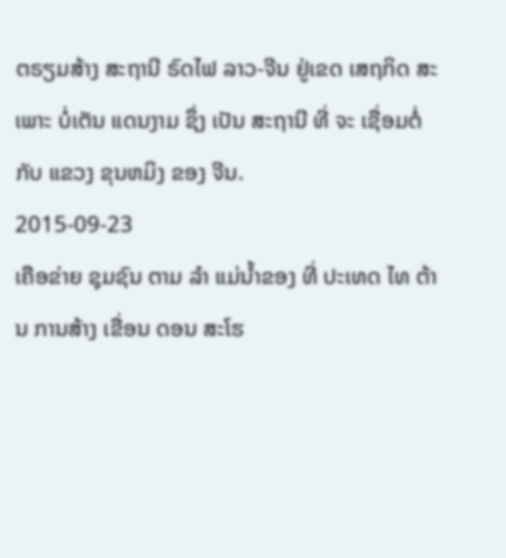ຕຣຽມສ້າງ ສະຖານີ ຣົດໄຟ ລາວ-ຈີນ ຢູ່ເຂດ ເສຖກິດ ສະເພາະ ບໍ່ເຕັນ ແດນງາມ ຊຶ່ງ ເປັນ ສະຖານີ ທີ່ ຈະ ເຊື່ອມຕໍ່ ກັບ ແຂວງ ຂຸນຫມິງ ຂອງ ຈີນ.
2015-09-23
ເຄືອຂ່າຍ ຊຸມຊົນ ຕາມ ລຳ ແມ່ນ້ຳຂອງ ທີ່ ປະເທດ ໄທ ຕ້ານ ການສ້າງ ເຂື່ອນ ດອນ ສະໂຮ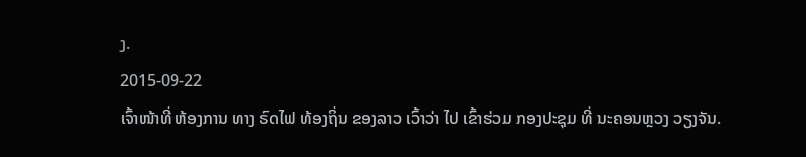ງ.
2015-09-22
ເຈົ້າໜ້າທີ່ ຫ້ອງການ ທາງ ຣົດໄຟ ທ້ອງຖິ່ນ ຂອງລາວ ເວົ້າວ່າ ໄປ ເຂົ້າຮ່ວມ ກອງປະຊຸມ ທີ່ ນະຄອນຫຼວງ ວຽງຈັນ.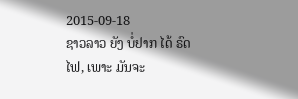2015-09-18
ຊາວລາວ ຍັງ ບໍ່ຢາກ ໄດ້ ຣົດໄຟ, ເພາະ ມັນຈະ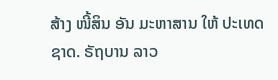ສ້າງ ໜີ້ສິນ ອັນ ມະຫາສານ ໃຫ້ ປະເທດ ຊາດ. ຣັຖບານ ລາວ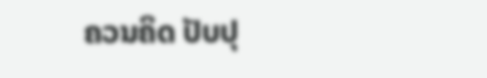ຄວນຄິດ ປັບປຸ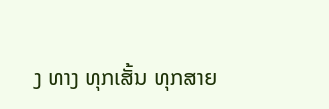ງ ທາງ ທຸກເສັ້ນ ທຸກສາຍ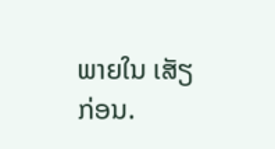ພາຍໃນ ເສັຽກ່ອນ.